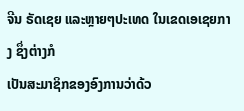ຈີນ ຣັດເຊຍ ແລະຫຼາຍໆປະເທດ ໃນເຂດເອເຊຍກາງ ຊຶ່ງຕ່າງກໍ
ເປັນສະມາຊິກຂອງອົງການວ່າດ້ວ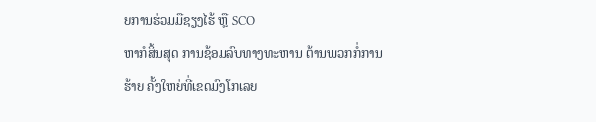ຍການຮ່ວມມືຊຽງໄຮ້ ຫຼື SCO
ຫາກໍສິ້ນສຸດ ການຊ້ອມລົບທາງທະຫານ ຕ້ານພວກກໍ່ການຮ້າຍ ຄັ້ງໃຫຍ່ທີ່ເຂດມົງໂກເລຍ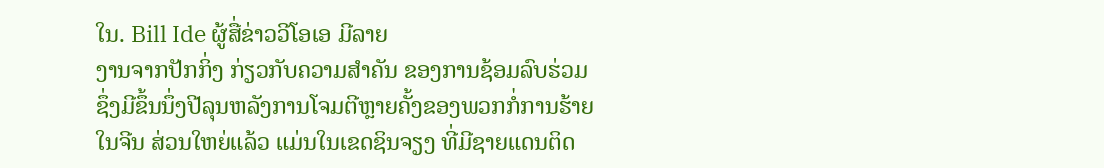ໃນ. Bill Ide ຜູ້ສື່ຂ່າວວີໂອເອ ມີລາຍ
ງານຈາກປັກກິ່ງ ກ່ຽວກັບຄວາມສຳຄັນ ຂອງການຊ້ອມລົບຮ່ວມ
ຊຶ່ງມີຂຶ້ນນຶ່ງປີລຸນຫລັງການໂຈມຕີຫຼາຍຄັ້ງຂອງພວກກໍ່ການຮ້າຍ
ໃນຈີນ ສ່ວນໃຫຍ່ແລ້ວ ແມ່ນໃນເຂດຊິນຈຽງ ທີ່ມີຊາຍແດນຕິດ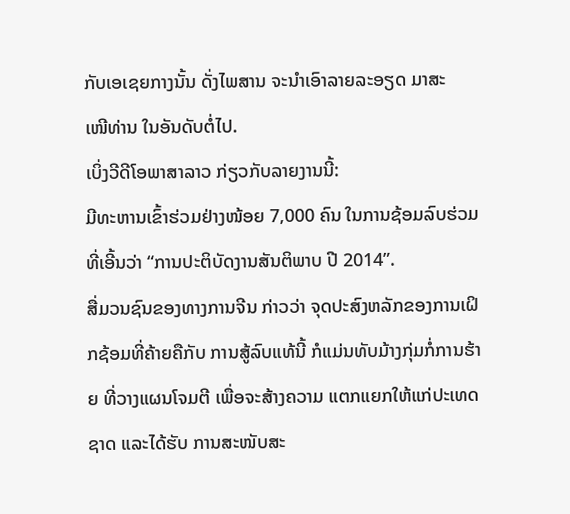ກັບເອເຊຍກາງນັ້ນ ດັ່ງໄພສານ ຈະນຳເອົາລາຍລະອຽດ ມາສະ
ເໜີທ່ານ ໃນອັນດັບຕໍ່ໄປ.
ເບິ່ງວີດີໂອພາສາລາວ ກ່ຽວກັບລາຍງານນີ້:
ມີທະຫານເຂົ້າຮ່ວມຢ່າງໜ້ອຍ 7,000 ຄົນ ໃນການຊ້ອມລົບຮ່ວມ ທີ່ເອີ້ນວ່າ “ການປະຕິບັດງານສັນຕິພາບ ປີ 2014”.
ສື່ມວນຊົນຂອງທາງການຈີນ ກ່າວວ່າ ຈຸດປະສົງຫລັກຂອງການເຝິກຊ້ອມທີ່ຄ້າຍຄືກັບ ການສູ້ລົບແທ້ນີ້ ກໍແມ່ນທັບມ້າງກຸ່ມກໍ່ການຮ້າຍ ທີ່ວາງແຜນໂຈມຕີ ເພື່ອຈະສ້າງຄວາມ ແຕກແຍກໃຫ້ແກ່ປະເທດຊາດ ແລະໄດ້ຮັບ ການສະໜັບສະ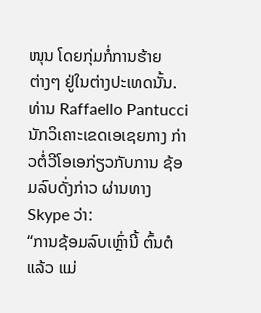ໜຸນ ໂດຍກຸ່ມກໍ່ການຮ້າຍ
ຕ່າງໆ ຢູ່ໃນຕ່າງປະເທດນັ້ນ.
ທ່ານ Raffaello Pantucci ນັກວິເຄາະເຂດເອເຊຍກາງ ກ່າວຕໍ່ວີໂອເອກ່ຽວກັບການ ຊ້ອມລົບດັ່ງກ່າວ ຜ່ານທາງ Skype ວ່າ:
“ການຊ້ອມລົບເຫຼົ່ານີ້ ຕົ້ນຕໍແລ້ວ ແມ່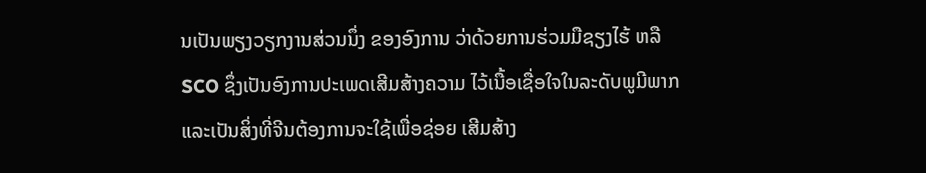ນເປັນພຽງວຽກງານສ່ວນນຶ່ງ ຂອງອົງການ ວ່າດ້ວຍການຮ່ວມມືຊຽງໄຮ້ ຫລື SCO ຊຶ່ງເປັນອົງການປະເພດເສີມສ້າງຄວາມ ໄວ້ເນື້ອເຊື່ອໃຈໃນລະດັບພູມີພາກແລະເປັນສິ່ງທີ່ຈີນຕ້ອງການຈະໃຊ້ເພື່ອຊ່ອຍ ເສີມສ້າງ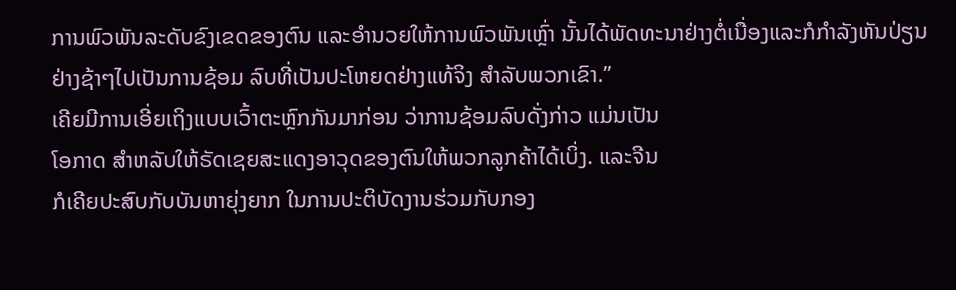ການພົວພັນລະດັບຂົງເຂດຂອງຕົນ ແລະອຳນວຍໃຫ້ການພົວພັນເຫຼົ່າ ນັ້ນໄດ້ພັດທະນາຢ່າງຕໍ່ເນື່ອງແລະກໍກຳລັງຫັນປ່ຽນຢ່າງຊ້າໆໄປເປັນການຊ້ອມ ລົບທີ່ເປັນປະໂຫຍດຢ່າງແທ້ຈິງ ສຳລັບພວກເຂົາ.”
ເຄີຍມີການເອີ່ຍເຖິງແບບເວົ້າຕະຫຼົກກັນມາກ່ອນ ວ່າການຊ້ອມລົບດັ່ງກ່າວ ແມ່ນເປັນ
ໂອກາດ ສຳຫລັບໃຫ້ຣັດເຊຍສະແດງອາວຸດຂອງຕົນໃຫ້ພວກລູກຄ້າໄດ້ເບິ່ງ. ແລະຈີນ
ກໍເຄີຍປະສົບກັບບັນຫາຍຸ່ງຍາກ ໃນການປະຕິບັດງານຮ່ວມກັບກອງ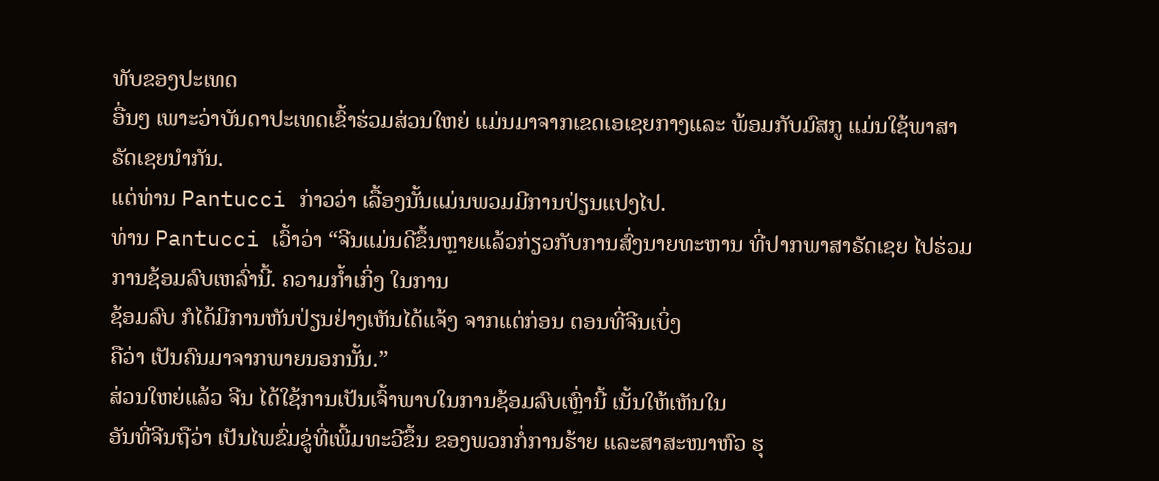ທັບຂອງປະເທດ
ອື່ນໆ ເພາະວ່າບັນດາປະເທດເຂົ້າຮ່ວມສ່ວນໃຫຍ່ ແມ່ນມາຈາກເຂດເອເຊຍກາງແລະ ພ້ອມກັບມົສກູ ແມ່ນໃຊ້ພາສາຣັດເຊຍນຳກັນ.
ແຕ່ທ່ານ Pantucci ກ່າວວ່າ ເລື້ອງນັ້ນແມ່ນພວມມີການປ່ຽນແປງໄປ.
ທ່ານ Pantucci ເວົ້າວ່າ “ຈີນແມ່ນດີຂຶ້ນຫຼາຍແລ້ວກ່ຽວກັບການສົ່ງນາຍທະຫານ ທີ່ປາກພາສາຣັດເຊຍ ໄປຮ່ວມການຊ້ອມລົບເຫລົ່ານີ້. ຄວາມກ້ຳເກິ່ງ ໃນການ
ຊ້ອມລົບ ກໍໄດ້ມີການຫັນປ່ຽນຢ່າງເຫັນໄດ້ແຈ້ງ ຈາກແຕ່ກ່ອນ ຕອນທີ່ຈີນເບິ່ງ
ຄືວ່າ ເປັນຄົນມາຈາກພາຍນອກນັ້ນ.”
ສ່ວນໃຫຍ່ແລ້ວ ຈີນ ໄດ້ໃຊ້ການເປັນເຈົ້າພາບໃນການຊ້ອມລົບເຫຼົ່ານີ້ ເນັ້ນໃຫ້ເຫັນໃນ
ອັນທີ່ຈີນຖືວ່າ ເປັນໄພຂົ່ມຂູ່ທີ່ເພີ້ມທະວີຂຶ້ນ ຂອງພວກກໍ່ການຮ້າຍ ແລະສາສະໜາຫົວ ຮຸ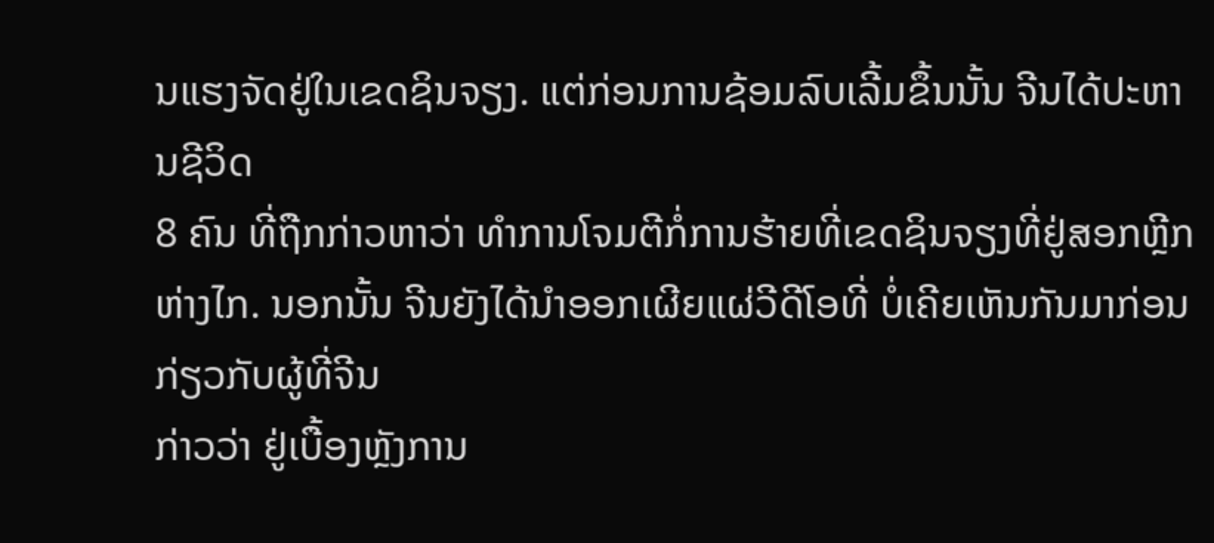ນແຮງຈັດຢູ່ໃນເຂດຊິນຈຽງ. ແຕ່ກ່ອນການຊ້ອມລົບເລີ້ມຂຶ້ນນັ້ນ ຈີນໄດ້ປະຫານຊີວິດ
8 ຄົນ ທີ່ຖືກກ່າວຫາວ່າ ທຳການໂຈມຕີກໍ່ການຮ້າຍທີ່ເຂດຊິນຈຽງທີ່ຢູ່ສອກຫຼີກຫ່າງໄກ. ນອກນັ້ນ ຈີນຍັງໄດ້ນຳອອກເຜີຍແຜ່ວີດີໂອທີ່ ບໍ່ເຄີຍເຫັນກັນມາກ່ອນ ກ່ຽວກັບຜູ້ທີ່ຈີນ
ກ່າວວ່າ ຢູ່ເບື້ອງຫຼັງການ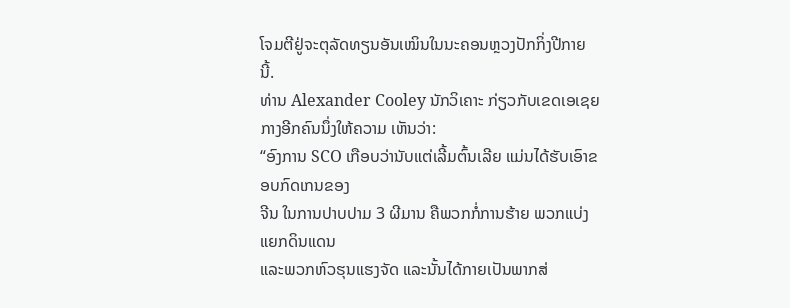ໂຈມຕີຢູ່ຈະຕຸລັດທຽນອັນເໝິນໃນນະຄອນຫຼວງປັກກິ່ງປີກາຍ
ນີ້.
ທ່ານ Alexander Cooley ນັກວິເຄາະ ກ່ຽວກັບເຂດເອເຊຍກາງອີກຄົນນຶ່ງໃຫ້ຄວາມ ເຫັນວ່າ:
“ອົງການ SCO ເກືອບວ່ານັບແຕ່ເລີ້ມຕົ້ນເລີຍ ແມ່ນໄດ້ຮັບເອົາຂອບກົດເກນຂອງ
ຈີນ ໃນການປາບປາມ 3 ຜີມານ ຄືພວກກໍ່ການຮ້າຍ ພວກແບ່ງແຍກດິນແດນ
ແລະພວກຫົວຮຸນແຮງຈັດ ແລະນັ້ນໄດ້ກາຍເປັນພາກສ່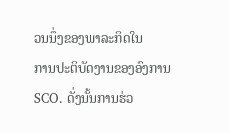ວນນຶ່ງຂອງພາລະກິດໃນ
ການປະຕິບັດງານຂອງອົງການ SCO. ດັ່ງນັ້ນການຮ່ວ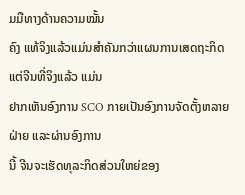ມມືທາງດ້ານຄວາມໝັ້ນ
ຄົງ ແທ້ຈິງແລ້ວແມ່ນສຳຄັນກວ່າແຜນການເສດຖະກິດ ແຕ່ຈີນທີ່ຈິງແລ້ວ ແມ່ນ
ຢາກເຫັນອົງການ SCO ກາຍເປັນອົງການຈັດຕັ້ງຫລາຍຝ່າຍ ແລະຜ່ານອົງການ
ນີ້ ຈີນຈະເຮັດທຸລະກິດສ່ວນໃຫຍ່ຂອງ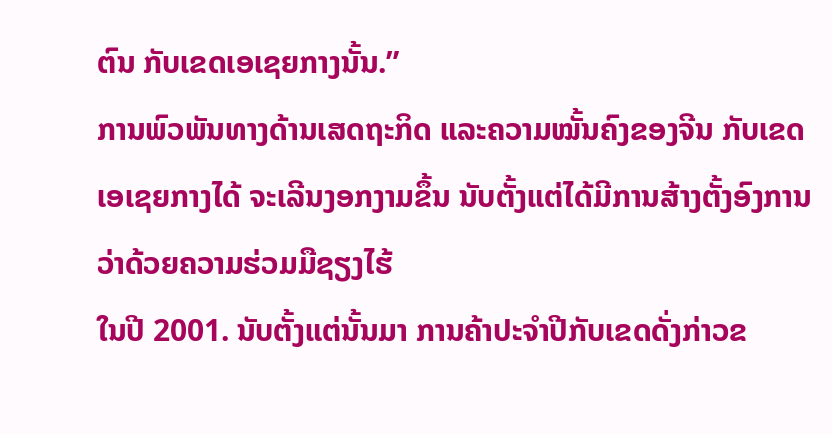ຕົນ ກັບເຂດເອເຊຍກາງນັ້ນ.”
ການພົວພັນທາງດ້ານເສດຖະກິດ ແລະຄວາມໝັ້ນຄົງຂອງຈີນ ກັບເຂດເອເຊຍກາງໄດ້ ຈະເລີນງອກງາມຂຶ້ນ ນັບຕັ້ງແຕ່ໄດ້ມີການສ້າງຕັ້ງອົງການວ່າດ້ວຍຄວາມຮ່ວມມືຊຽງໄຮ້
ໃນປີ 2001. ນັບຕັ້ງແຕ່ນັ້ນມາ ການຄ້າປະຈຳປີກັບເຂດດັ່ງກ່າວຂ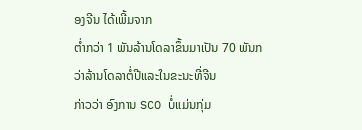ອງຈີນ ໄດ້ເພີ້ມຈາກ
ຕ່ຳກວ່າ 1 ພັນລ້ານໂດລາຂຶ້ນມາເປັນ 70 ພັນກວ່າລ້ານໂດລາຕໍ່ປີແລະໃນຂະນະທີ່ຈີນ
ກ່າວວ່າ ອົງການ SCO ບໍ່ແມ່ນກຸ່ມ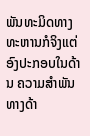ພັນທະມິດທາງທະຫານກໍຈິງແຕ່ອົງປະກອບໃນດ້ານ ຄວາມສຳພັນທາງດ້າ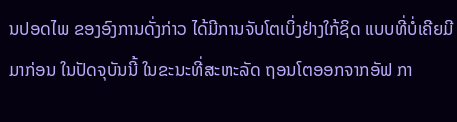ນປອດໄພ ຂອງອົງການດັ່ງກ່າວ ໄດ້ມີການຈັບໂຕເບິ່ງຢ່າງໃກ້ຊິດ ແບບທີ່ບໍ່ເຄີຍມີມາກ່ອນ ໃນປັດຈຸບັນນີ້ ໃນຂະນະທີ່ສະຫະລັດ ຖອນໂຕອອກຈາກອັຟ ກາ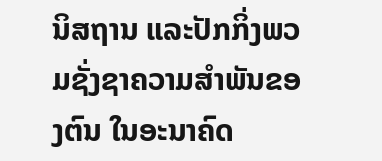ນິສຖານ ແລະປັກກິ່ງພວມຊັ່ງຊາຄວາມສຳພັນຂອງຕົນ ໃນອະນາຄົດ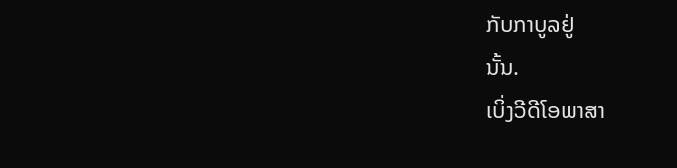ກັບກາບູລຢູ່
ນັ້ນ.
ເບິ່ງວີດີໂອພາສາ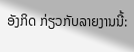ອັງກິດ ກ່ຽວກັບລາຍງານນີ້: